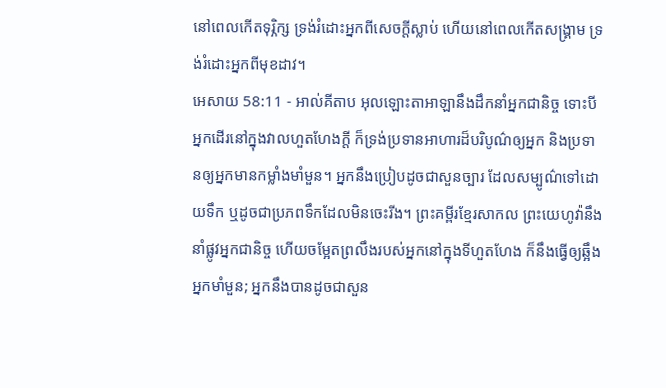នៅពេលកើតទុរ្ភិក្ស ទ្រង់រំដោះអ្នកពីសេចក្ដីស្លាប់ ហើយនៅពេលកើតសង្គ្រាម ទ្រង់រំដោះអ្នកពីមុខដាវ។
អេសាយ 58:11 - អាល់គីតាប អុលឡោះតាអាឡានឹងដឹកនាំអ្នកជានិច្ច ទោះបីអ្នកដើរនៅក្នុងវាលហួតហែងក្ដី ក៏ទ្រង់ប្រទានអាហារដ៏បរិបូណ៌ឲ្យអ្នក និងប្រទានឲ្យអ្នកមានកម្លាំងមាំមួន។ អ្នកនឹងប្រៀបដូចជាសួនច្បារ ដែលសម្បូណ៌ទៅដោយទឹក ឬដូចជាប្រភពទឹកដែលមិនចេះរីង។ ព្រះគម្ពីរខ្មែរសាកល ព្រះយេហូវ៉ានឹងនាំផ្លូវអ្នកជានិច្ច ហើយចម្អែតព្រលឹងរបស់អ្នកនៅក្នុងទីហួតហែង ក៏នឹងធ្វើឲ្យឆ្អឹងអ្នកមាំមួន; អ្នកនឹងបានដូចជាសួន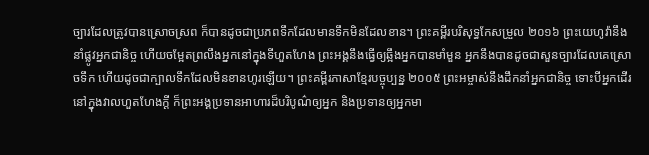ច្បារដែលត្រូវបានស្រោចស្រព ក៏បានដូចជាប្រភពទឹកដែលមានទឹកមិនដែលខាន។ ព្រះគម្ពីរបរិសុទ្ធកែសម្រួល ២០១៦ ព្រះយេហូវ៉ានឹងនាំផ្លូវអ្នកជានិច្ច ហើយចម្អែតព្រលឹងអ្នកនៅក្នុងទីហួតហែង ព្រះអង្គនឹងធ្វើឲ្យឆ្អឹងអ្នកបានមាំមួន អ្នកនឹងបានដូចជាសួនច្បារដែលគេស្រោចទឹក ហើយដូចជាក្បាលទឹកដែលមិនខានហូរឡើយ។ ព្រះគម្ពីរភាសាខ្មែរបច្ចុប្បន្ន ២០០៥ ព្រះអម្ចាស់នឹងដឹកនាំអ្នកជានិច្ច ទោះបីអ្នកដើរនៅក្នុងវាលហួតហែងក្ដី ក៏ព្រះអង្គប្រទានអាហារដ៏បរិបូណ៌ឲ្យអ្នក និងប្រទានឲ្យអ្នកមា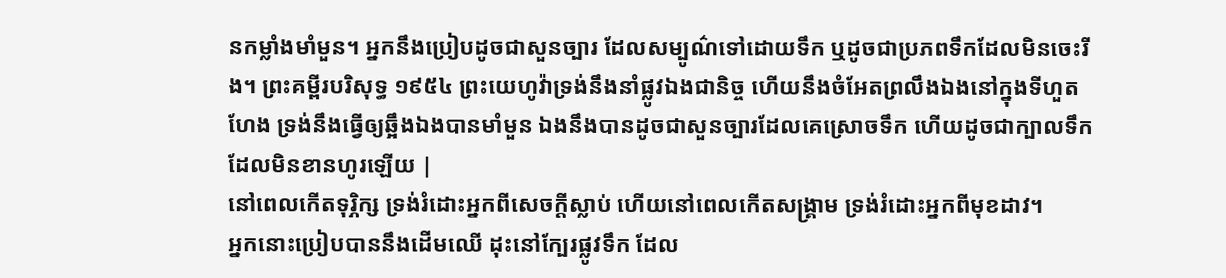នកម្លាំងមាំមួន។ អ្នកនឹងប្រៀបដូចជាសួនច្បារ ដែលសម្បូណ៌ទៅដោយទឹក ឬដូចជាប្រភពទឹកដែលមិនចេះរីង។ ព្រះគម្ពីរបរិសុទ្ធ ១៩៥៤ ព្រះយេហូវ៉ាទ្រង់នឹងនាំផ្លូវឯងជានិច្ច ហើយនឹងចំអែតព្រលឹងឯងនៅក្នុងទីហួតហែង ទ្រង់នឹងធ្វើឲ្យឆ្អឹងឯងបានមាំមួន ឯងនឹងបានដូចជាសួនច្បារដែលគេស្រោចទឹក ហើយដូចជាក្បាលទឹកដែលមិនខានហូរឡើយ |
នៅពេលកើតទុរ្ភិក្ស ទ្រង់រំដោះអ្នកពីសេចក្ដីស្លាប់ ហើយនៅពេលកើតសង្គ្រាម ទ្រង់រំដោះអ្នកពីមុខដាវ។
អ្នកនោះប្រៀបបាននឹងដើមឈើ ដុះនៅក្បែរផ្លូវទឹក ដែល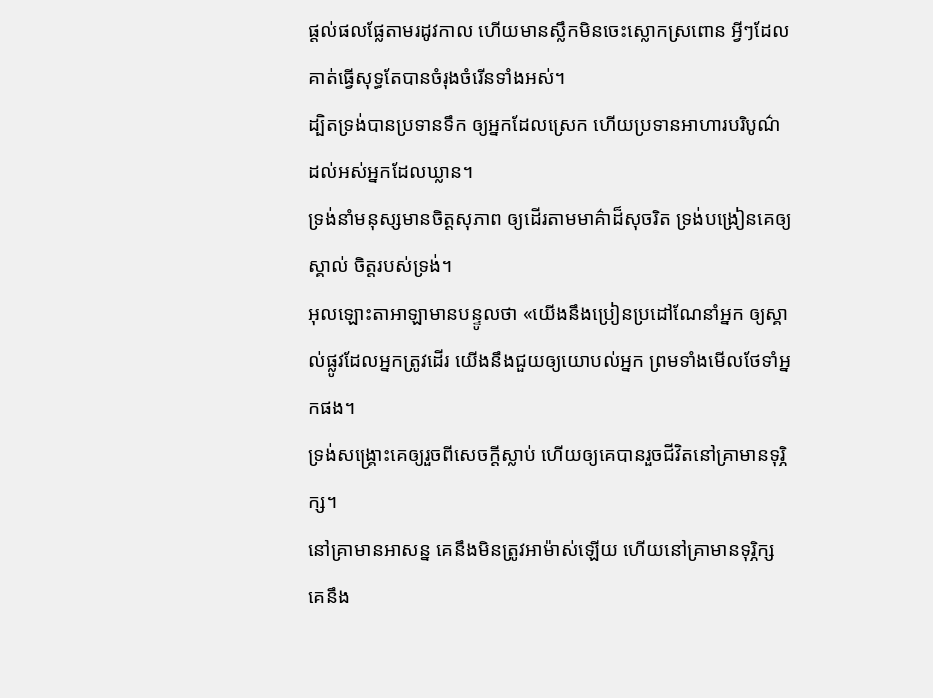ផ្ដល់ផលផ្លែតាមរដូវកាល ហើយមានស្លឹកមិនចេះស្លោកស្រពោន អ្វីៗដែលគាត់ធ្វើសុទ្ធតែបានចំរុងចំរើនទាំងអស់។
ដ្បិតទ្រង់បានប្រទានទឹក ឲ្យអ្នកដែលស្រេក ហើយប្រទានអាហារបរិបូណ៌ ដល់អស់អ្នកដែលឃ្លាន។
ទ្រង់នាំមនុស្សមានចិត្តសុភាព ឲ្យដើរតាមមាគ៌ាដ៏សុចរិត ទ្រង់បង្រៀនគេឲ្យស្គាល់ ចិត្តរបស់ទ្រង់។
អុលឡោះតាអាឡាមានបន្ទូលថា «យើងនឹងប្រៀនប្រដៅណែនាំអ្នក ឲ្យស្គាល់ផ្លូវដែលអ្នកត្រូវដើរ យើងនឹងជួយឲ្យយោបល់អ្នក ព្រមទាំងមើលថែទាំអ្នកផង។
ទ្រង់សង្គ្រោះគេឲ្យរួចពីសេចក្ដីស្លាប់ ហើយឲ្យគេបានរួចជីវិតនៅគ្រាមានទុរ្ភិក្ស។
នៅគ្រាមានអាសន្ន គេនឹងមិនត្រូវអាម៉ាស់ឡើយ ហើយនៅគ្រាមានទុរ្ភិក្ស គេនឹង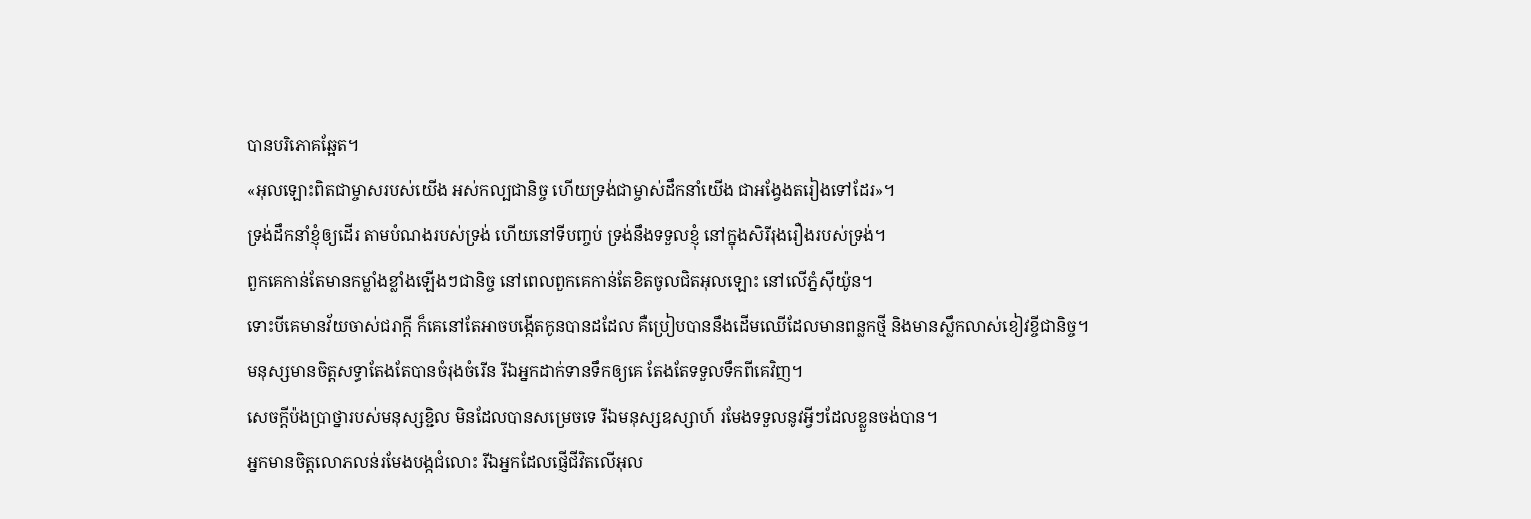បានបរិភោគឆ្អែត។
«អុលឡោះពិតជាម្ចាសរបស់យើង អស់កល្បជានិច្ច ហើយទ្រង់ជាម្ចាស់ដឹកនាំយើង ជាអង្វែងតរៀងទៅដែរ»។
ទ្រង់ដឹកនាំខ្ញុំឲ្យដើរ តាមបំណងរបស់ទ្រង់ ហើយនៅទីបញ្ចប់ ទ្រង់នឹងទទួលខ្ញុំ នៅក្នុងសិរីរុងរឿងរបស់ទ្រង់។
ពួកគេកាន់តែមានកម្លាំងខ្លាំងឡើងៗជានិច្ច នៅពេលពួកគេកាន់តែខិតចូលជិតអុលឡោះ នៅលើភ្នំស៊ីយ៉ូន។
ទោះបីគេមានវ័យចាស់ជរាក្ដី ក៏គេនៅតែអាចបង្កើតកូនបានដដែល គឺប្រៀបបាននឹងដើមឈើដែលមានពន្លកថ្មី និងមានស្លឹកលាស់ខៀវខ្ចីជានិច្ច។
មនុស្សមានចិត្តសទ្ធាតែងតែបានចំរុងចំរើន រីឯអ្នកដាក់ទានទឹកឲ្យគេ តែងតែទទួលទឹកពីគេវិញ។
សេចក្ដីប៉ងប្រាថ្នារបស់មនុស្សខ្ជិល មិនដែលបានសម្រេចទេ រីឯមនុស្សឧស្សាហ៍ រមែងទទួលនូវអ្វីៗដែលខ្លួនចង់បាន។
អ្នកមានចិត្តលោភលន់រមែងបង្កជំលោះ រីឯអ្នកដែលផ្ញើជីវិតលើអុល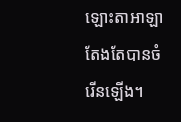ឡោះតាអាឡា តែងតែបានចំរើនឡើង។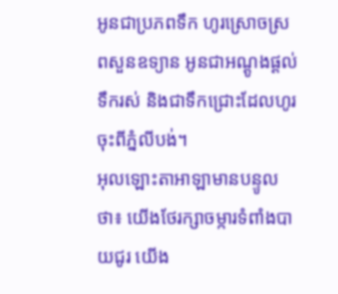អូនជាប្រភពទឹក ហូរស្រោចស្រពសួនឧទ្យាន អូនជាអណ្ដូងផ្ដល់ទឹករស់ និងជាទឹកជ្រោះដែលហូរចុះពីភ្នំលីបង់។
អុលឡោះតាអាឡាមានបន្ទូលថា៖ យើងថែរក្សាចម្ការទំពាំងបាយជូរ យើង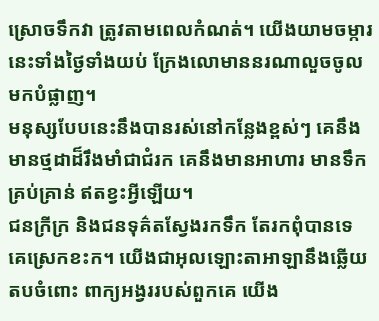ស្រោចទឹកវា ត្រូវតាមពេលកំណត់។ យើងយាមចម្ការនេះទាំងថ្ងៃទាំងយប់ ក្រែងលោមាននរណាលួចចូលមកបំផ្លាញ។
មនុស្សបែបនេះនឹងបានរស់នៅកន្លែងខ្ពស់ៗ គេនឹងមានថ្មដាដ៏រឹងមាំជាជំរក គេនឹងមានអាហារ មានទឹក គ្រប់គ្រាន់ ឥតខ្វះអ្វីឡើយ។
ជនក្រីក្រ និងជនទុគ៌តស្វែងរកទឹក តែរកពុំបានទេ គេស្រេកខះក។ យើងជាអុលឡោះតាអាឡានឹងឆ្លើយតបចំពោះ ពាក្យអង្វររបស់ពួកគេ យើង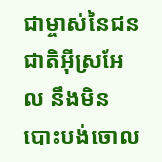ជាម្ចាស់នៃជនជាតិអ៊ីស្រអែល នឹងមិនបោះបង់ចោល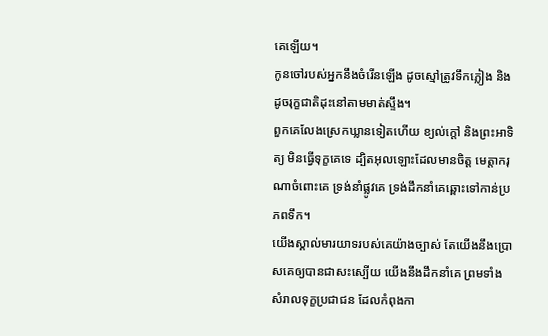គេឡើយ។
កូនចៅរបស់អ្នកនឹងចំរើនឡើង ដូចស្មៅត្រូវទឹកភ្លៀង និងដូចរុក្ខជាតិដុះនៅតាមមាត់ស្ទឹង។
ពួកគេលែងស្រេកឃ្លានទៀតហើយ ខ្យល់ក្ដៅ និងព្រះអាទិត្យ មិនធ្វើទុក្ខគេទេ ដ្បិតអុលឡោះដែលមានចិត្ត មេត្តាករុណាចំពោះគេ ទ្រង់នាំផ្លូវគេ ទ្រង់ដឹកនាំគេឆ្ពោះទៅកាន់ប្រភពទឹក។
យើងស្គាល់មារយាទរបស់គេយ៉ាងច្បាស់ តែយើងនឹងប្រោសគេឲ្យបានជាសះស្បើយ យើងនឹងដឹកនាំគេ ព្រមទាំងសំរាលទុក្ខប្រជាជន ដែលកំពុងកា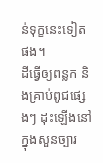ន់ទុក្ខនេះទៀតផង។
ដីធ្វើឲ្យពន្លក និងគ្រាប់ពូជផ្សេងៗ ដុះឡើងនៅក្នុងសួនច្បារ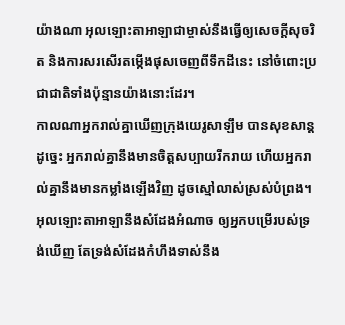យ៉ាងណា អុលឡោះតាអាឡាជាម្ចាស់នឹងធ្វើឲ្យសេចក្ដីសុចរិត និងការសរសើរតម្កើងផុសចេញពីទឹកដីនេះ នៅចំពោះប្រជាជាតិទាំងប៉ុន្មានយ៉ាងនោះដែរ។
កាលណាអ្នករាល់គ្នាឃើញក្រុងយេរូសាឡឹម បានសុខសាន្តដូច្នេះ អ្នករាល់គ្នានឹងមានចិត្តសប្បាយរីករាយ ហើយអ្នករាល់គ្នានឹងមានកម្លាំងឡើងវិញ ដូចស្មៅលាស់ស្រស់បំព្រង។ អុលឡោះតាអាឡានឹងសំដែងអំណាច ឲ្យអ្នកបម្រើរបស់ទ្រង់ឃើញ តែទ្រង់សំដែងកំហឹងទាស់នឹង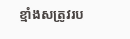ខ្មាំងសត្រូវរប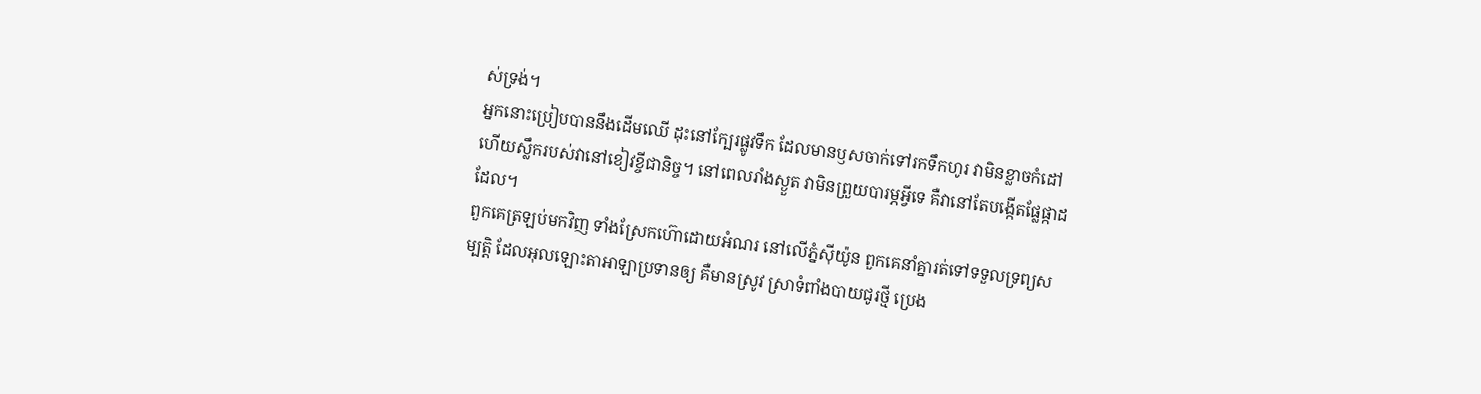ស់ទ្រង់។
អ្នកនោះប្រៀបបាននឹងដើមឈើ ដុះនៅក្បែរផ្លូវទឹក ដែលមានឫសចាក់ទៅរកទឹកហូរ វាមិនខ្លាចកំដៅ ហើយស្លឹករបស់វានៅខៀវខ្ចីជានិច្ច។ នៅពេលរាំងស្ងួត វាមិនព្រួយបារម្ភអ្វីទេ គឺវានៅតែបង្កើតផ្លែផ្កាដដែល។
ពួកគេត្រឡប់មកវិញ ទាំងស្រែកហ៊ោដោយអំណរ នៅលើភ្នំស៊ីយ៉ូន ពួកគេនាំគ្នារត់ទៅទទួលទ្រព្យសម្បត្តិ ដែលអុលឡោះតាអាឡាប្រទានឲ្យ គឺមានស្រូវ ស្រាទំពាំងបាយជូរថ្មី ប្រេង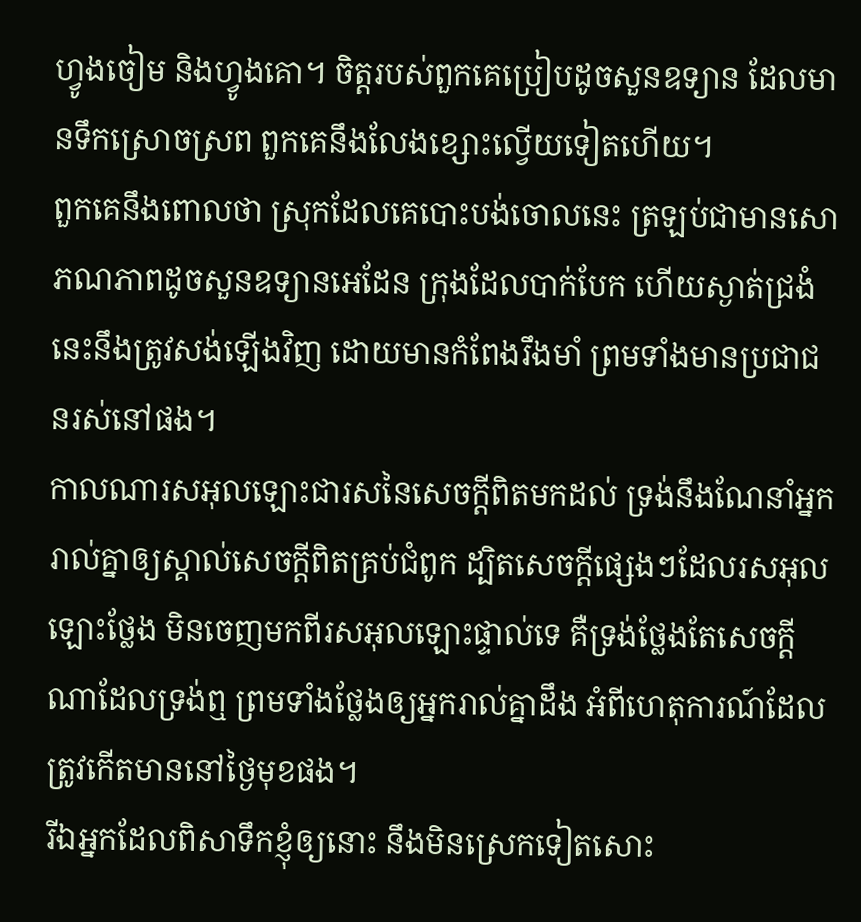ហ្វូងចៀម និងហ្វូងគោ។ ចិត្តរបស់ពួកគេប្រៀបដូចសួនឧទ្យាន ដែលមានទឹកស្រោចស្រព ពួកគេនឹងលែងខ្សោះល្វើយទៀតហើយ។
ពួកគេនឹងពោលថា ស្រុកដែលគេបោះបង់ចោលនេះ ត្រឡប់ជាមានសោភណភាពដូចសួនឧទ្យានអេដែន ក្រុងដែលបាក់បែក ហើយស្ងាត់ជ្រងំនេះនឹងត្រូវសង់ឡើងវិញ ដោយមានកំពែងរឹងមាំ ព្រមទាំងមានប្រជាជនរស់នៅផង។
កាលណារសអុលឡោះជារសនៃសេចក្ដីពិតមកដល់ ទ្រង់នឹងណែនាំអ្នករាល់គ្នាឲ្យស្គាល់សេចក្ដីពិតគ្រប់ជំពូក ដ្បិតសេចក្ដីផ្សេងៗដែលរសអុលឡោះថ្លែង មិនចេញមកពីរសអុលឡោះផ្ទាល់ទេ គឺទ្រង់ថ្លែងតែសេចក្ដីណាដែលទ្រង់ឮ ព្រមទាំងថ្លែងឲ្យអ្នករាល់គ្នាដឹង អំពីហេតុការណ៍ដែលត្រូវកើតមាននៅថ្ងៃមុខផង។
រីឯអ្នកដែលពិសាទឹកខ្ញុំឲ្យនោះ នឹងមិនស្រេកទៀតសោះ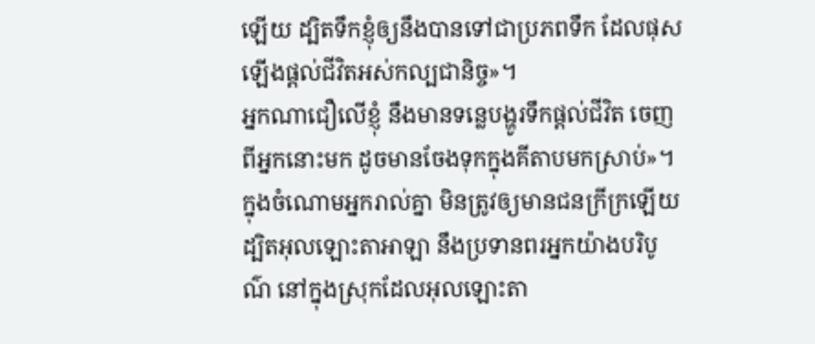ឡើយ ដ្បិតទឹកខ្ញុំឲ្យនឹងបានទៅជាប្រភពទឹក ដែលផុសឡើងផ្ដល់ជីវិតអស់កល្បជានិច្ច»។
អ្នកណាជឿលើខ្ញុំ នឹងមានទន្លេបង្ហូរទឹកផ្ដល់ជីវិត ចេញពីអ្នកនោះមក ដូចមានចែងទុកក្នុងគីតាបមកស្រាប់»។
ក្នុងចំណោមអ្នករាល់គ្នា មិនត្រូវឲ្យមានជនក្រីក្រឡើយ ដ្បិតអុលឡោះតាអាឡា នឹងប្រទានពរអ្នកយ៉ាងបរិបូណ៌ នៅក្នុងស្រុកដែលអុលឡោះតា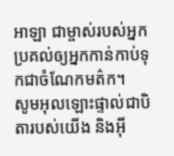អាឡា ជាម្ចាស់របស់អ្នក ប្រគល់ឲ្យអ្នកកាន់កាប់ទុកជាចំណែកមត៌ក។
សូមអុលឡោះផ្ទាល់ជាបិតារបស់យើង និងអ៊ី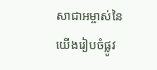សាជាអម្ចាស់នៃយើងរៀបចំផ្លូវ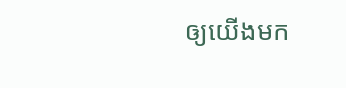ឲ្យយើងមក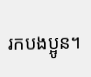រកបងប្អូន។